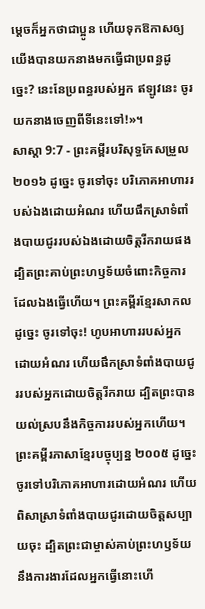ម្តេចក៏អ្នកថាជាប្អូន ហើយទុកឱកាសឲ្យយើងបានយកនាងមកធ្វើជាប្រពន្ធដូច្នេះ? នេះនែប្រពន្ធរបស់អ្នក ឥឡូវនេះ ចូរយកនាងចេញពីទីនេះទៅ!»។
សាស្តា 9:7 - ព្រះគម្ពីរបរិសុទ្ធកែសម្រួល ២០១៦ ដូច្នេះ ចូរទៅចុះ បរិភោគអាហាររបស់ឯងដោយអំណរ ហើយផឹកស្រាទំពាំងបាយជូររបស់ឯងដោយចិត្តរីករាយផង ដ្បិតព្រះគាប់ព្រះហឫទ័យចំពោះកិច្ចការដែលឯងធ្វើហើយ។ ព្រះគម្ពីរខ្មែរសាកល ដូច្នេះ ចូរទៅចុះ! ហូបអាហាររបស់អ្នកដោយអំណរ ហើយផឹកស្រាទំពាំងបាយជូររបស់អ្នកដោយចិត្តរីករាយ ដ្បិតព្រះបានយល់ស្របនឹងកិច្ចការរបស់អ្នកហើយ។ ព្រះគម្ពីរភាសាខ្មែរបច្ចុប្បន្ន ២០០៥ ដូច្នេះ ចូរទៅបរិភោគអាហារដោយអំណរ ហើយពិសាស្រាទំពាំងបាយជូរដោយចិត្តសប្បាយចុះ ដ្បិតព្រះជាម្ចាស់គាប់ព្រះហឫទ័យនឹងការងារដែលអ្នកធ្វើនោះហើ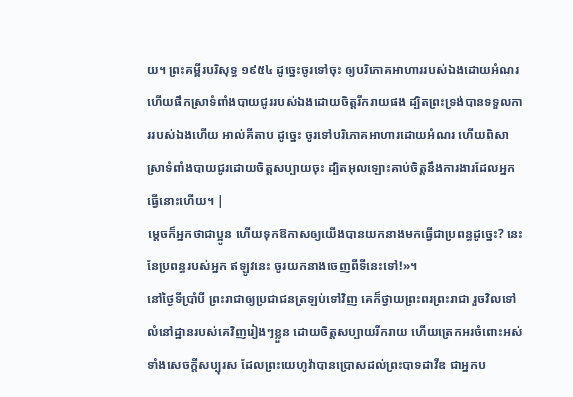យ។ ព្រះគម្ពីរបរិសុទ្ធ ១៩៥៤ ដូច្នេះចូរទៅចុះ ឲ្យបរិភោគអាហាររបស់ឯងដោយអំណរ ហើយផឹកស្រាទំពាំងបាយជូររបស់ឯងដោយចិត្តរីករាយផង ដ្បិតព្រះទ្រង់បានទទួលការរបស់ឯងហើយ អាល់គីតាប ដូច្នេះ ចូរទៅបរិភោគអាហារដោយអំណរ ហើយពិសាស្រាទំពាំងបាយជូរដោយចិត្តសប្បាយចុះ ដ្បិតអុលឡោះគាប់ចិត្តនឹងការងារដែលអ្នកធ្វើនោះហើយ។ |
ម្តេចក៏អ្នកថាជាប្អូន ហើយទុកឱកាសឲ្យយើងបានយកនាងមកធ្វើជាប្រពន្ធដូច្នេះ? នេះនែប្រពន្ធរបស់អ្នក ឥឡូវនេះ ចូរយកនាងចេញពីទីនេះទៅ!»។
នៅថ្ងៃទីប្រាំបី ព្រះរាជាឲ្យប្រជាជនត្រឡប់ទៅវិញ គេក៏ថ្វាយព្រះពរព្រះរាជា រួចវិលទៅលំនៅដ្ឋានរបស់គេវិញរៀងៗខ្លួន ដោយចិត្តសប្បាយរីករាយ ហើយត្រេកអរចំពោះអស់ទាំងសេចក្ដីសប្បុរស ដែលព្រះយេហូវ៉ាបានប្រោសដល់ព្រះបាទដាវីឌ ជាអ្នកប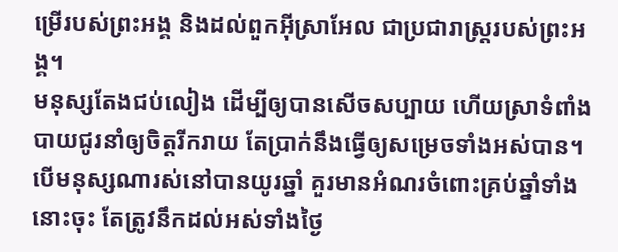ម្រើរបស់ព្រះអង្គ និងដល់ពួកអ៊ីស្រាអែល ជាប្រជារាស្ត្ររបស់ព្រះអង្គ។
មនុស្សតែងជប់លៀង ដើម្បីឲ្យបានសើចសប្បាយ ហើយស្រាទំពាំងបាយជូរនាំឲ្យចិត្តរីករាយ តែប្រាក់នឹងធ្វើឲ្យសម្រេចទាំងអស់បាន។
បើមនុស្សណារស់នៅបានយូរឆ្នាំ គួរមានអំណរចំពោះគ្រប់ឆ្នាំទាំងនោះចុះ តែត្រូវនឹកដល់អស់ទាំងថ្ងៃ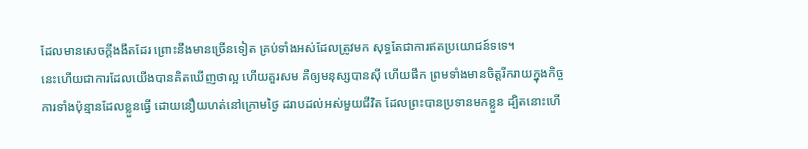ដែលមានសេចក្ដីងងឹតដែរ ព្រោះនឹងមានច្រើនទៀត គ្រប់ទាំងអស់ដែលត្រូវមក សុទ្ធតែជាការឥតប្រយោជន៍ទទេ។
នេះហើយជាការដែលយើងបានគិតឃើញថាល្អ ហើយគួរសម គឺឲ្យមនុស្សបានស៊ី ហើយផឹក ព្រមទាំងមានចិត្តរីករាយក្នុងកិច្ចការទាំងប៉ុន្មានដែលខ្លួនធ្វើ ដោយនឿយហត់នៅក្រោមថ្ងៃ ដរាបដល់អស់មួយជីវិត ដែលព្រះបានប្រទានមកខ្លួន ដ្បិតនោះហើ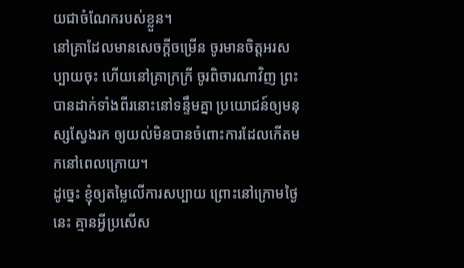យជាចំណែករបស់ខ្លួន។
នៅគ្រាដែលមានសេចក្ដីចម្រើន ចូរមានចិត្តអរសប្បាយចុះ ហើយនៅគ្រាក្រក្រី ចូរពិចារណាវិញ ព្រះបានដាក់ទាំងពីរនោះនៅទន្ទឹមគ្នា ប្រយោជន៍ឲ្យមនុស្សស្វែងរក ឲ្យយល់មិនបានចំពោះការដែលកើតមកនៅពេលក្រោយ។
ដូច្នេះ ខ្ញុំឲ្យតម្លៃលើការសប្បាយ ព្រោះនៅក្រោមថ្ងៃនេះ គ្មានអ្វីប្រសើស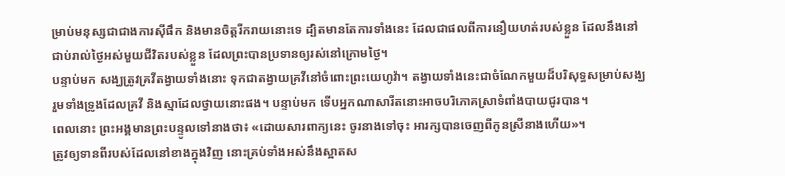ម្រាប់មនុស្សជាជាងការស៊ីផឹក និងមានចិត្តរីករាយនោះទេ ដ្បិតមានតែការទាំងនេះ ដែលជាផលពីការនឿយហត់របស់ខ្លួន ដែលនឹងនៅជាប់រាល់ថ្ងៃអស់មួយជីវិតរបស់ខ្លួន ដែលព្រះបានប្រទានឲ្យរស់នៅក្រោមថ្ងៃ។
បន្ទាប់មក សង្ឃត្រូវគ្រវីតង្វាយទាំងនោះ ទុកជាតង្វាយគ្រវីនៅចំពោះព្រះយេហូវ៉ា។ តង្វាយទាំងនេះជាចំណែកមួយដ៏បរិសុទ្ធសម្រាប់សង្ឃ រួមទាំងទ្រូងដែលគ្រវី និងស្មាដែលថ្វាយនោះផង។ បន្ទាប់មក ទើបអ្នកណាសារីតនោះអាចបរិភោគស្រាទំពាំងបាយជូរបាន។
ពេលនោះ ព្រះអង្គមានព្រះបន្ទូលទៅនាងថា៖ «ដោយសារពាក្យនេះ ចូរនាងទៅចុះ អារក្សបានចេញពីកូនស្រីនាងហើយ»។
ត្រូវឲ្យទានពីរបស់ដែលនៅខាងក្នុងវិញ នោះគ្រប់ទាំងអស់នឹងស្អាតស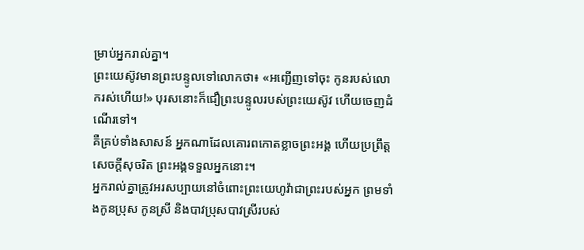ម្រាប់អ្នករាល់គ្នា។
ព្រះយេស៊ូវមានព្រះបន្ទូលទៅលោកថា៖ «អញ្ជើញទៅចុះ កូនរបស់លោករស់ហើយ!» បុរសនោះក៏ជឿព្រះបន្ទូលរបស់ព្រះយេស៊ូវ ហើយចេញដំណើរទៅ។
គឺគ្រប់ទាំងសាសន៍ អ្នកណាដែលគោរពកោតខ្លាចព្រះអង្គ ហើយប្រព្រឹត្តសេចក្តីសុចរិត ព្រះអង្គទទួលអ្នកនោះ។
អ្នករាល់គ្នាត្រូវអរសប្បាយនៅចំពោះព្រះយេហូវ៉ាជាព្រះរបស់អ្នក ព្រមទាំងកូនប្រុស កូនស្រី និងបាវប្រុសបាវស្រីរបស់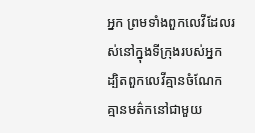អ្នក ព្រមទាំងពួកលេវីដែលរស់នៅក្នុងទីក្រុងរបស់អ្នក ដ្បិតពួកលេវីគ្មានចំណែក គ្មានមត៌កនៅជាមួយ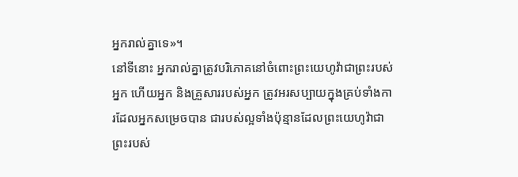អ្នករាល់គ្នាទេ»។
នៅទីនោះ អ្នករាល់គ្នាត្រូវបរិភោគនៅចំពោះព្រះយេហូវ៉ាជាព្រះរបស់អ្នក ហើយអ្នក និងគ្រួសាររបស់អ្នក ត្រូវអរសប្បាយក្នុងគ្រប់ទាំងការដែលអ្នកសម្រេចបាន ជារបស់ល្អទាំងប៉ុន្មានដែលព្រះយេហូវ៉ាជាព្រះរបស់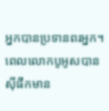អ្នកបានប្រទានពរអ្នក។
ពេលលោកបូអូសបានស៊ីផឹកមាន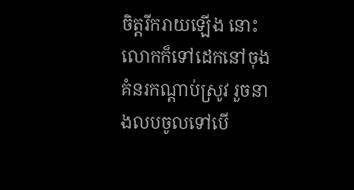ចិត្តរីករាយឡើង នោះលោកក៏ទៅដេកនៅចុងគំនរកណ្ដាប់ស្រូវ រួចនាងលបចូលទៅបើ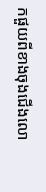កផួយពីខាងចុងជើងលោ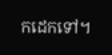កដេកទៅ។